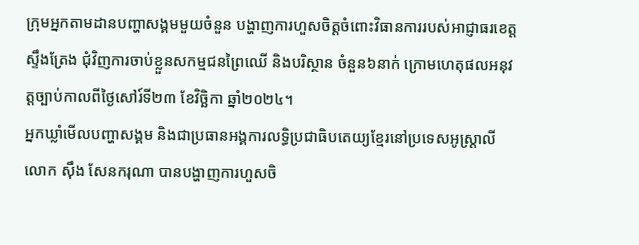ក្រុមអ្នកតាមដានបញ្ហាសង្គមមួយចំនួន បង្ហាញការហួសចិត្តចំពោះវិធានការរបស់អាជ្ញាធរខេត្តស្ទឹងត្រែង ជុំវិញការចាប់ខ្លួនសកម្មជនព្រៃឈើ និងបរិស្ថាន ចំនួន៦នាក់ ក្រោមហេតុផលអនុវត្តច្បាប់កាលពីថ្ងៃសៅរ៍ទី២៣ ខែវិច្ឆិកា ឆ្នាំ២០២៤។
អ្នកឃ្លាំមើលបញ្ហាសង្គម និងជាប្រធានអង្គការលទ្ធិប្រជាធិបតេយ្យខ្មែរនៅប្រទេសអូស្ត្រាលី លោក ស៊ឹង សែនករុណា បានបង្ហាញការហួសចិ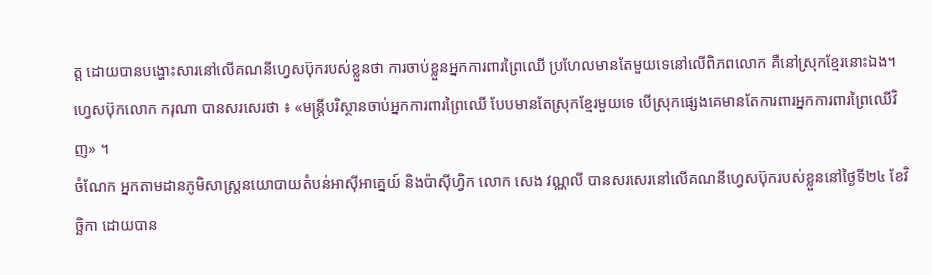ត្ត ដោយបានបង្ហោះសារនៅលើគណនីហ្វេសប៊ុករបស់ខ្លួនថា ការចាប់ខ្លួនអ្នកការពារព្រៃឈើ ប្រហែលមានតែមួយទេនៅលើពិភពលោក គឺនៅស្រុកខ្មែរនោះឯង។
ហ្វេសប៊ុកលោក ករុណា បានសរសេរថា ៖ «មន្ត្រីបរិស្ថានចាប់អ្នកការពារព្រៃឈើ បែបមានតែស្រុកខ្មែរមួយទេ បើស្រុកផ្សេងគេមានតែការពារអ្នកការពារព្រៃឈើវិញ» ។
ចំណែក អ្នកតាមដានភូមិសាស្ត្រនយោបាយតំបន់អាស៊ីអាគ្នេយ៍ និងប៉ាស៊ីហ្វិក លោក សេង វណ្ណលី បានសរសេរនៅលើគណនីហ្វេសប៊ុករបស់ខ្លួននៅថ្ងៃទី២៤ ខែវិច្ឆិកា ដោយបាន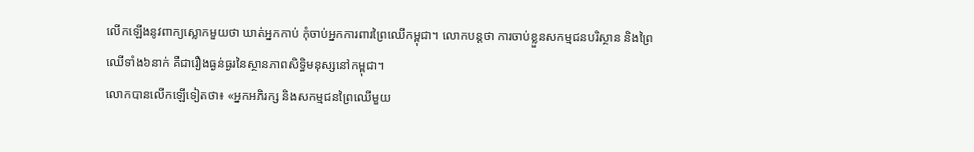លើកឡើងនូវពាក្យស្លោកមួយថា ឃាត់អ្នកកាប់ កុំចាប់អ្នកការពារព្រៃឈើកម្ពុជា។ លោកបន្តថា ការចាប់ខ្លួនសកម្មជនបរិស្ថាន និងព្រៃឈើទាំង៦នាក់ គឺជារឿងធ្ងន់ធ្ងរនៃស្ថានភាពសិទ្ធិមនុស្សនៅកម្ពុជា។
លោកបានលើកឡើទៀតថា៖ «អ្នកអភិរក្ស និងសកម្មជនព្រៃឈើមួយ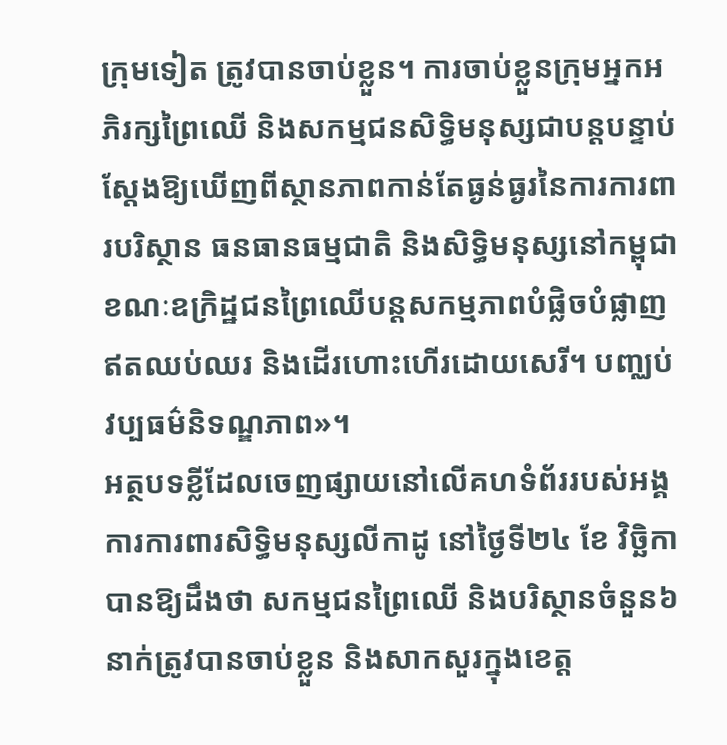ក្រុមទៀត ត្រូវបានចាប់ខ្លួន។ ការចាប់ខ្លួនក្រុមអ្នកអភិរក្សព្រៃឈើ និងសកម្មជនសិទ្ធិមនុស្សជាបន្តបន្ទាប់ ស្តែងឱ្យឃើញពីស្ថានភាពកាន់តែធ្ងន់ធ្ងរនៃការការពារបរិស្ថាន ធនធានធម្មជាតិ និងសិទ្ធិមនុស្សនៅកម្ពុជា ខណៈឧក្រិដ្ឋជនព្រៃឈើបន្តសកម្មភាពបំផ្លិចបំផ្លាញឥតឈប់ឈរ និងដើរហោះហើរដោយសេរី។ បញ្ឈប់វប្បធម៌និទណ្ឌភាព»។
អត្ថបទខ្លីដែលចេញផ្សាយនៅលើគហទំព័ររបស់អង្គការការពារសិទ្ធិមនុស្សលីកាដូ នៅថ្ងៃទី២៤ ខែ វិច្ឆិកាបានឱ្យដឹងថា សកម្មជនព្រៃឈើ និងបរិស្ថានចំនួន៦ នាក់ត្រូវបានចាប់ខ្លួន និងសាកសួរក្នុងខេត្ត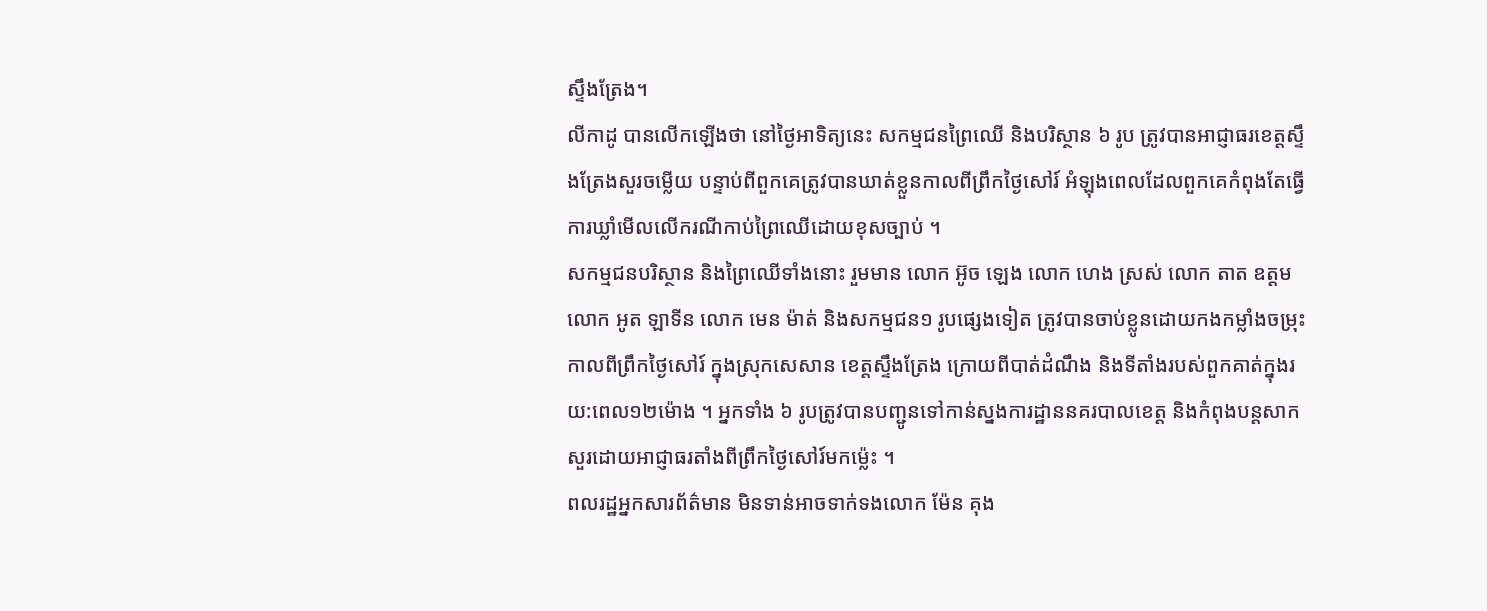ស្ទឹងត្រែង។
លីកាដូ បានលើកឡើងថា នៅថ្ងៃអាទិត្យនេះ សកម្មជនព្រៃឈើ និងបរិស្ថាន ៦ រូប ត្រូវបានអាជ្ញាធរខេត្តស្ទឹងត្រែងសួរចម្លើយ បន្ទាប់ពីពួកគេត្រូវបានឃាត់ខ្លួនកាលពីព្រឹកថ្ងៃសៅរ៍ អំឡុងពេលដែលពួកគេកំពុងតែធ្វើការឃ្លាំមើលលើករណីកាប់ព្រៃឈើដោយខុសច្បាប់ ។
សកម្មជនបរិស្ថាន និងព្រៃឈើទាំងនោះ រួមមាន លោក អ៊ូច ឡេង លោក ហេង ស្រស់ លោក តាត ឧត្តម លោក អូត ឡាទីន លោក មេន ម៉ាត់ និងសកម្មជន១ រូបផ្សេងទៀត ត្រូវបានចាប់ខ្លូនដោយកងកម្លាំងចម្រុះកាលពីព្រឹកថ្ងៃសៅរ៍ ក្នុងស្រុកសេសាន ខេត្តស្ទឹងត្រែង ក្រោយពីបាត់ដំណឹង និងទីតាំងរបស់ពួកគាត់ក្នុងរយ:ពេល១២ម៉ោង ។ អ្នកទាំង ៦ រូបត្រូវបានបញ្ជូនទៅកាន់ស្នងការដ្ឋាននគរបាលខេត្ត និងកំពុងបន្តសាកសួរដោយអាជ្ញាធរតាំងពីព្រឹកថ្ងៃសៅរ៍មកម៉្លេះ ។
ពលរដ្ឋអ្នកសារព័ត៌មាន មិនទាន់អាចទាក់ទងលោក ម៉ែន គុង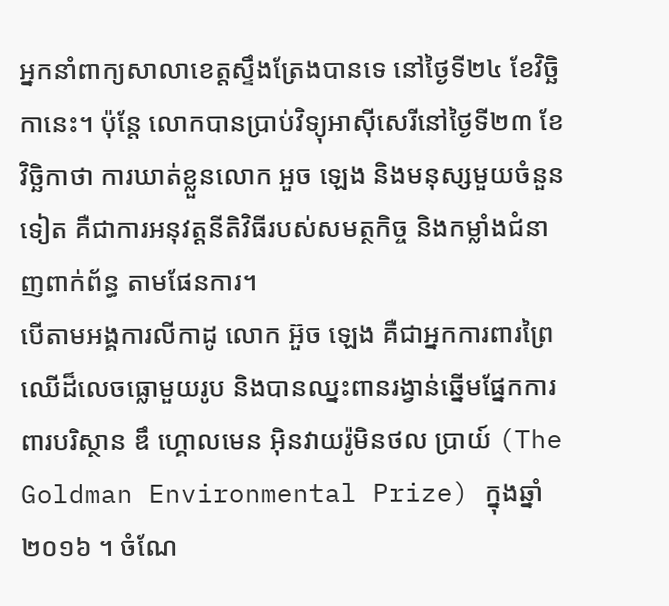អ្នកនាំពាក្យសាលាខេត្តស្ទឹងត្រែងបានទេ នៅថ្ងៃទី២៤ ខែវិច្ឆិកានេះ។ ប៉ុន្តែ លោកបានប្រាប់វិទ្យុអាស៊ីសេរីនៅថ្ងៃទី២៣ ខែវិច្ឆិកាថា ការឃាត់ខ្លួនលោក អួច ឡេង និងមនុស្សមួយចំនួនទៀត គឺជាការអនុវត្តនីតិវិធីរបស់សមត្ថកិច្ច និងកម្លាំងជំនាញពាក់ព័ន្ធ តាមផែនការ។
បើតាមអង្គការលីកាដូ លោក អ៊ួច ឡេង គឺជាអ្នកការពារព្រៃឈើដ៏លេចធ្លោមួយរូប និងបានឈ្នះពានរង្វាន់ឆ្នើមផ្នែកការពារបរិស្ថាន ឌឹ ហ្គោលមេន អ៊ិនវាយរ៉ូមិនថល ប្រាយ៍ (The Goldman Environmental Prize) ក្នុងឆ្នាំ ២០១៦ ។ ចំណែ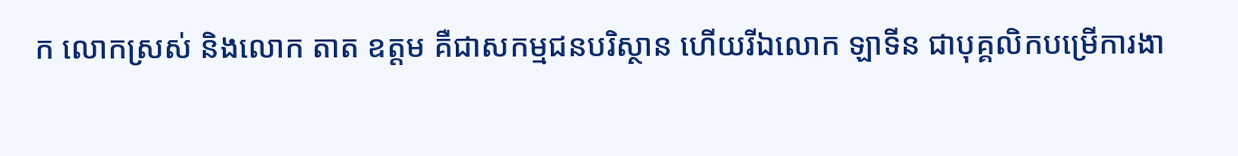ក លោកស្រស់ និងលោក តាត ឧត្តម គឺជាសកម្មជនបរិស្ថាន ហើយរីឯលោក ឡាទីន ជាបុគ្គលិកបម្រើការងា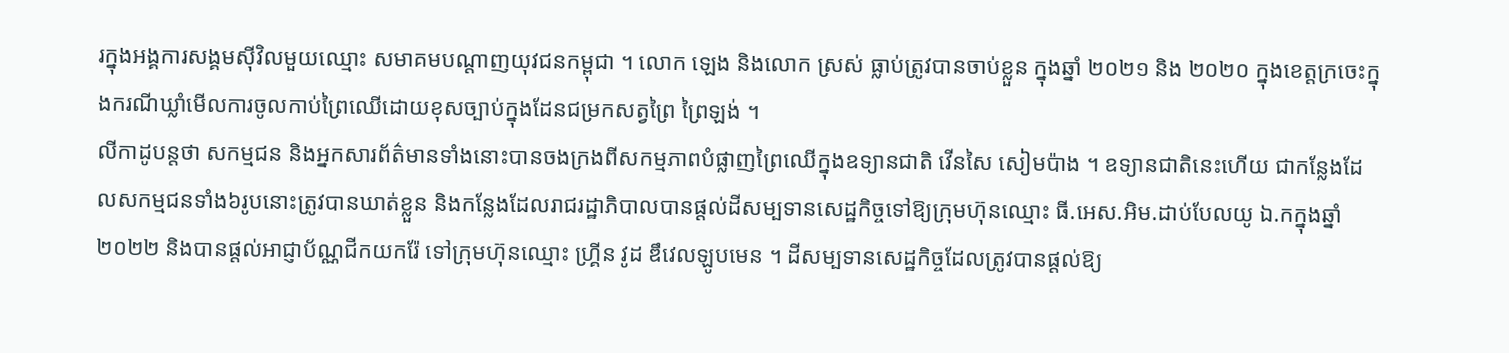រក្នុងអង្គការសង្គមស៊ីវិលមួយឈ្មោះ សមាគមបណ្តាញយុវជនកម្ពុជា ។ លោក ឡេង និងលោក ស្រស់ ធ្លាប់ត្រូវបានចាប់ខ្លួន ក្នុងឆ្នាំ ២០២១ និង ២០២០ ក្នុងខេត្តក្រចេះក្នុងករណីឃ្លាំមើលការចូលកាប់ព្រៃឈើដោយខុសច្បាប់ក្នុងដែនជម្រកសត្វព្រៃ ព្រៃឡង់ ។
លីកាដូបន្តថា សកម្មជន និងអ្នកសារព័ត៌មានទាំងនោះបានចងក្រងពីសកម្មភាពបំផ្លាញព្រៃឈើក្នុងឧទ្យានជាតិ វើនសៃ សៀមប៉ាង ។ ឧទ្យានជាតិនេះហើយ ជាកន្លែងដែលសកម្មជនទាំង៦រូបនោះត្រូវបានឃាត់ខ្លួន និងកន្លែងដែលរាជរដ្ឋាភិបាលបានផ្តល់ដីសម្បទានសេដ្ឋកិច្ចទៅឱ្យក្រុមហ៊ុនឈ្មោះ ធី.អេស.អិម.ដាប់បែលយូ ឯ.កក្នុងឆ្នាំ ២០២២ និងបានផ្តល់អាជ្ញាប័ណ្ណជីកយករ៉ែ ទៅក្រុមហ៊ុនឈ្មោះ ហ្គ្រីន វូដ ឌឹវេលឡូបមេន ។ ដីសម្បទានសេដ្ឋកិច្ចដែលត្រូវបានផ្តល់ឱ្យ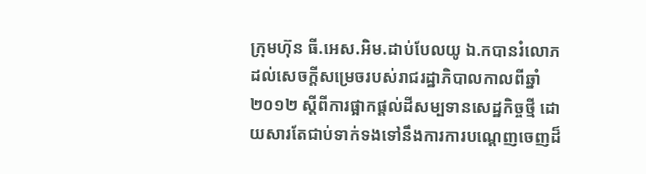ក្រុមហ៊ុន ធី.អេស.អិម.ដាប់បែលយូ ឯ.កបានរំលោភដល់សេចក្តីសម្រេចរបស់រាជរដ្ឋាភិបាលកាលពីឆ្នាំ ២០១២ ស្តីពីការផ្អាកផ្តល់ដីសម្បទានសេដ្ឋកិច្ចថ្មី ដោយសារតែជាប់ទាក់ទងទៅនឹងការការបណ្តេញចេញដ៏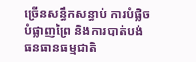ច្រើនសន្ធឹកសន្ធាប់ ការបំផ្លិចបំផ្លាញព្រៃ និងការបាត់បង់ធនធានធម្មជាតិ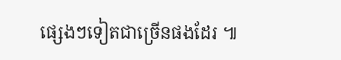ផ្សេងៗទៀតជាច្រើនផងដែរ ៕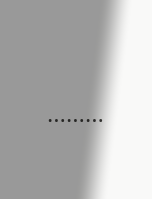………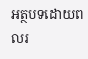អត្ថបទដោយពលរ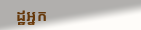ដ្ឋអ្នក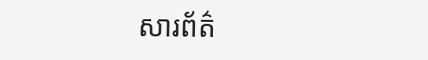សារព័ត៌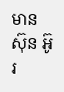មាន ស៊ុន អ៊ូរ